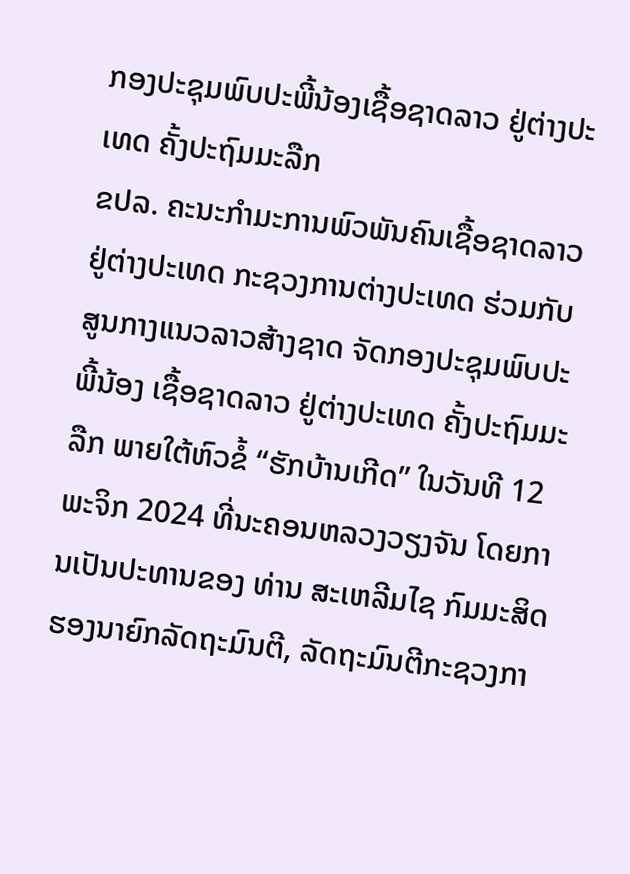ກອງປະຊຸມພົບປະພີ້ນ້ອງເຊື້ອຊາດລາວ ຢູ່ຕ່າງປະເທດ ຄັ້ງປະຖົມມະລືກ
ຂປລ. ຄະນະກຳມະການພົວພັນຄົນເຊື້ອຊາດລາວຢູ່ຕ່າງປະເທດ ກະຊວງການຕ່າງປະເທດ ຮ່ວມກັບ ສູນກາງແນວລາວສ້າງຊາດ ຈັດກອງປະຊຸມພົບປະພີ້ນ້ອງ ເຊື້ອຊາດລາວ ຢູ່ຕ່າງປະເທດ ຄັ້ງປະຖົມມະລືກ ພາຍໃຕ້ຫົວຂໍ້ “ຮັກບ້ານເກີດ” ໃນວັນທີ 12 ພະຈິກ 2024 ທີ່ນະຄອນຫລວງວຽງຈັນ ໂດຍການເປັນປະທານຂອງ ທ່ານ ສະເຫລີມໄຊ ກົມມະສິດ ຮອງນາຍົກລັດຖະມົນຕີ, ລັດຖະມົນຕີກະຊວງກາ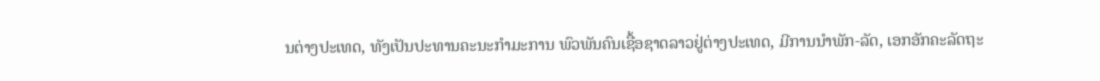ນຕ່າງປະເທດ, ທັງເປັນປະທານຄະນະກຳມະການ ພົວພັນຄົນເຊື້ອຊາດລາວຢູ່ຕ່າງປະເທດ, ມີການນຳພັກ-ລັດ, ເອກອັກຄະລັດຖະ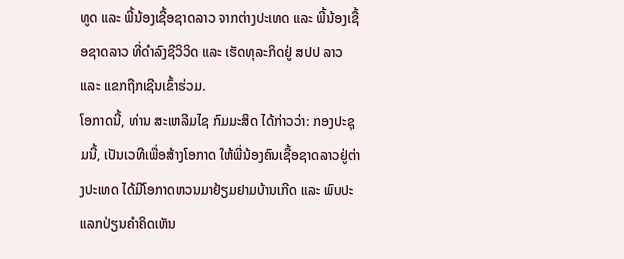ທູດ ແລະ ພີ້ນ້ອງເຊື້ອຊາດລາວ ຈາກຕ່າງປະເທດ ແລະ ພີ້ນ້ອງເຊື້ອຊາດລາວ ທີ່ດຳລົງຊີວິວິດ ແລະ ເຮັດທຸລະກິດຢູ່ ສປປ ລາວ ແລະ ແຂກຖືກເຊີນເຂົ້າຮ່ວມ.
ໂອກາດນີ້, ທ່ານ ສະເຫລີມໄຊ ກົມມະສິດ ໄດ້ກ່າວວ່າ: ກອງປະຊຸມນີ້, ເປັນເວທີເພື່ອສ້າງໂອກາດ ໃຫ້ພີ່ນ້ອງຄົນເຊື້ອຊາດລາວຢູ່ຕ່າງປະເທດ ໄດ້ມີໂອກາດຫວນມາຢ້ຽມຢາມບ້ານເກີດ ແລະ ພົບປະແລກປ່ຽນຄຳຄິດເຫັນ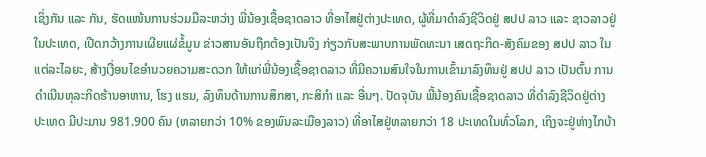ເຊິ່ງກັນ ແລະ ກັນ, ຮັດແໜ້ນການຮ່ວມມືລະຫວ່າງ ພີ່ນ້ອງເຊື້ອຊາດລາວ ທີ່ອາໄສຢູ່ຕ່າງປະເທດ, ຜູ້ທີ່ມາດຳລົງຊີວິດຢູ່ ສປປ ລາວ ແລະ ຊາວລາວຢູ່ໃນປະເທດ, ເປີດກວ້າງການເຜີຍແຜ່ຂໍ້ມູນ ຂ່າວສານອັນຖືກຕ້ອງເປັນຈິງ ກ່ຽວກັບສະພາບການພັດທະນາ ເສດຖະກິດ-ສັງຄົມຂອງ ສປປ ລາວ ໃນແຕ່ລະໄລຍະ, ສ້າງເງື່ອນໄຂອຳນວຍຄວາມສະດວກ ໃຫ້ແກ່ພີ່ນ້ອງເຊື້ອຊາດລາວ ທີ່ມີຄວາມສົນໃຈໃນການເຂົ້າມາລົງທຶນຢູ່ ສປປ ລາວ ເປັນຕົ້ນ ການດຳເນີນທຸລະກິດຮ້ານອາຫານ, ໂຮງ ແຮມ, ລົງທຶນດ້ານການສຶກສາ, ກະສິກຳ ແລະ ອື່ນໆ. ປັດຈຸບັນ ພີ້ນ້ອງຄົນເຊື້ອຊາດລາວ ທີ່ດຳລົງຊີວິດຢູ່ຕ່າງປະເທດ ມີປະມານ 981.900 ຄົນ (ຫລາຍກວ່າ 10% ຂອງພົນລະເມືອງລາວ) ທີ່ອາໄສຢູ່ຫລາຍກວ່າ 18 ປະເທດໃນທົ່ວໂລກ, ເຖິງຈະຢູ່ຫ່າງໄກບ້າ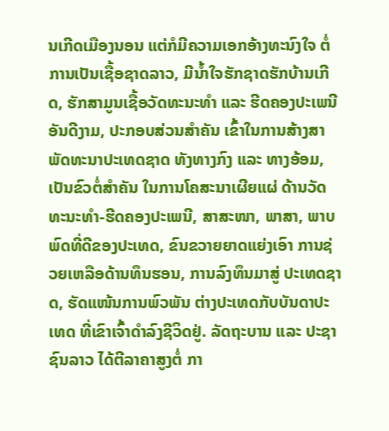ນເກີດເມືອງນອນ ແຕ່ກໍມີຄວາມເອກອ້າງທະນົງໃຈ ຕໍ່ການເປັນເຊື້ອຊາດລາວ, ມີນ້ຳໃຈຮັກຊາດຮັກບ້ານເກີດ, ຮັກສາມູນເຊື້ອວັດທະນະທຳ ແລະ ຮີດຄອງປະເພນີອັນດີງາມ, ປະກອບສ່ວນສຳຄັນ ເຂົ້າໃນການສ້າງສາພັດທະນາປະເທດຊາດ ທັງທາງກົງ ແລະ ທາງອ້ອມ, ເປັນຂົວຕໍ່ສຳຄັນ ໃນການໂຄສະນາເຜີຍແຜ່ ດ້ານວັດທະນະທຳ-ຮີດຄອງປະເພນີ, ສາສະໜາ, ພາສາ, ພາບພົດທີ່ດີຂອງປະເທດ, ຂົນຂວາຍຍາດແຍ່ງເອົາ ການຊ່ວຍເຫລືອດ້ານທຶນຮອນ, ການລົງທຶນມາສູ່ ປະເທດຊາດ, ຮັດແໜ້ນການພົວພັນ ຕ່າງປະເທດກັບບັນດາປະເທດ ທີ່ເຂົາເຈົ້າດຳລົງຊີວິດຢູ່. ລັດຖະບານ ແລະ ປະຊາຊົນລາວ ໄດ້ຕີລາຄາສູງຕໍ່ ກາ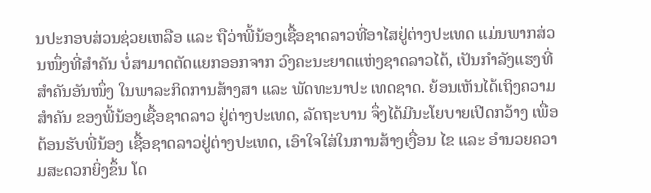ນປະກອບສ່ວນຊ່ວຍເຫລືອ ແລະ ຖືວ່າພີ້ນ້ອງເຊື້ອຊາດລາວທີ່ອາໄສຢູ່ຕ່າງປະເທດ ແມ່ນພາກສ່ວນໜຶ່ງທີ່ສຳຄັນ ບໍ່ສາມາດຕັດແຍກອອກຈາກ ວົງຄະນະຍາດແຫ່ງຊາດລາວໄດ້, ເປັນກຳລັງແຮງທີ່ສຳຄັນອັນໜຶ່ງ ໃນພາລະກິດການສ້າງສາ ແລະ ພັດທະນາປະ ເທດຊາດ. ຍ້ອນເຫັນໄດ້ເຖິງຄວາມສຳຄັນ ຂອງພີ້ນ້ອງເຊື້ອຊາດລາວ ຢູ່ຕ່າງປະເທດ, ລັດຖະບານ ຈຶ່ງໄດ້ມີນະໂຍບາຍເປີດກວ້າງ ເພື່ອຕ້ອນຮັບພີ່ນ້ອງ ເຊື້ອຊາດລາວຢູ່ຕ່າງປະເທດ, ເອົາໃຈໃສ່ໃນການສ້າງເງື່ອນ ໄຂ ແລະ ອຳນວຍຄວາມສະດວກຍິ່ງຂຶ້ນ ໂດ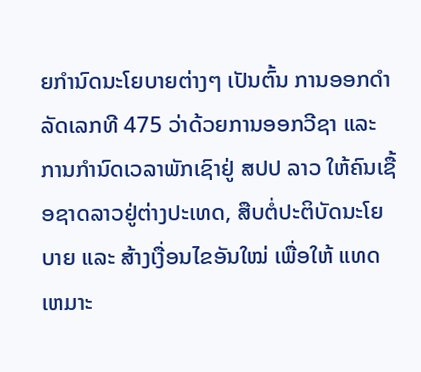ຍກຳນົດນະໂຍບາຍຕ່າງໆ ເປັນຕົ້ນ ການອອກດຳລັດເລກທີ 475 ວ່າດ້ວຍການອອກວີຊາ ແລະ ການກໍານົດເວລາພັກເຊົາຢູ່ ສປປ ລາວ ໃຫ້ຄົນເຊື້ອຊາດລາວຢູ່ຕ່າງປະເທດ, ສືບຕໍ່ປະຕິບັດນະໂຍບາຍ ແລະ ສ້າງເງື່ອນໄຂອັນໃໝ່ ເພື່ອໃຫ້ ແທດເຫມາະ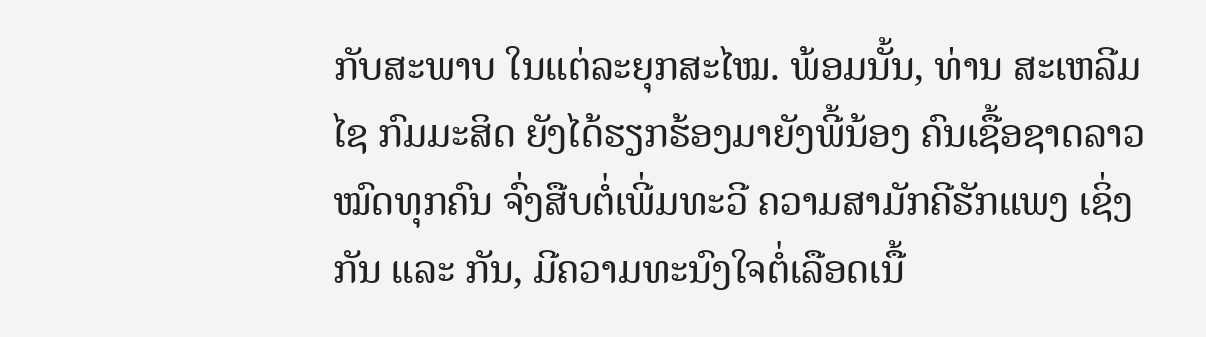ກັບສະພາບ ໃນແຕ່ລະຍຸກສະໄໝ. ພ້ອມນັ້ນ, ທ່ານ ສະເຫລີມໄຊ ກົມມະສິດ ຍັງໄດ້ຮຽກຮ້ອງມາຍັງພີ້ນ້ອງ ຄົນເຊື້ອຊາດລາວໝົດທຸກຄົນ ຈົ່ງສືບຕໍ່ເພີ່ມທະວີ ຄວາມສາມັກຄີຮັກແພງ ເຊິ່ງກັນ ແລະ ກັນ, ມີຄວາມທະນົງໃຈຕໍ່ເລືອດເນື້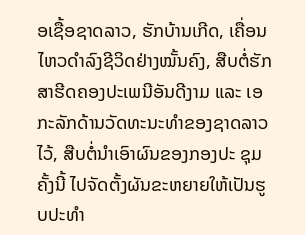ອເຊື້ອຊາດລາວ, ຮັກບ້ານເກີດ, ເຄື່ອນໄຫວດຳລົງຊີວິດຢ່າງໝັ້ນຄົງ, ສືບຕໍ່ຮັກສາຮີດຄອງປະເພນີອັນດີງາມ ແລະ ເອກະລັກດ້ານວັດທະນະທຳຂອງຊາດລາວໄວ້, ສືບຕໍ່ນຳເອົາຜົນຂອງກອງປະ ຊຸມຄັ້ງນີ້ ໄປຈັດຕັ້ງຜັນຂະຫຍາຍໃຫ້ເປັນຮູບປະທຳ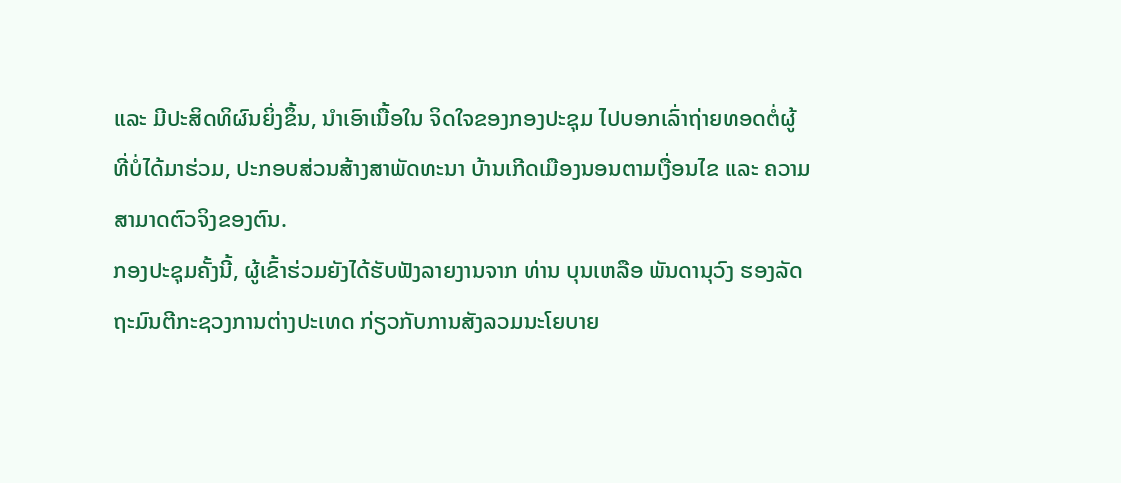ແລະ ມີປະສິດທິຜົນຍິ່ງຂຶ້ນ, ນຳເອົາເນື້ອໃນ ຈິດໃຈຂອງກອງປະຊຸມ ໄປບອກເລົ່າຖ່າຍທອດຕໍ່ຜູ້ທີ່ບໍ່ໄດ້ມາຮ່ວມ, ປະກອບສ່ວນສ້າງສາພັດທະນາ ບ້ານເກີດເມືອງນອນຕາມເງື່ອນໄຂ ແລະ ຄວາມສາມາດຕົວຈິງຂອງຕົນ.
ກອງປະຊຸມຄັ້ງນີ້, ຜູ້ເຂົ້າຮ່ວມຍັງໄດ້ຮັບຟັງລາຍງານຈາກ ທ່ານ ບຸນເຫລືອ ພັນດານຸວົງ ຮອງລັດ ຖະມົນຕີກະຊວງການຕ່າງປະເທດ ກ່ຽວກັບການສັງລວມນະໂຍບາຍ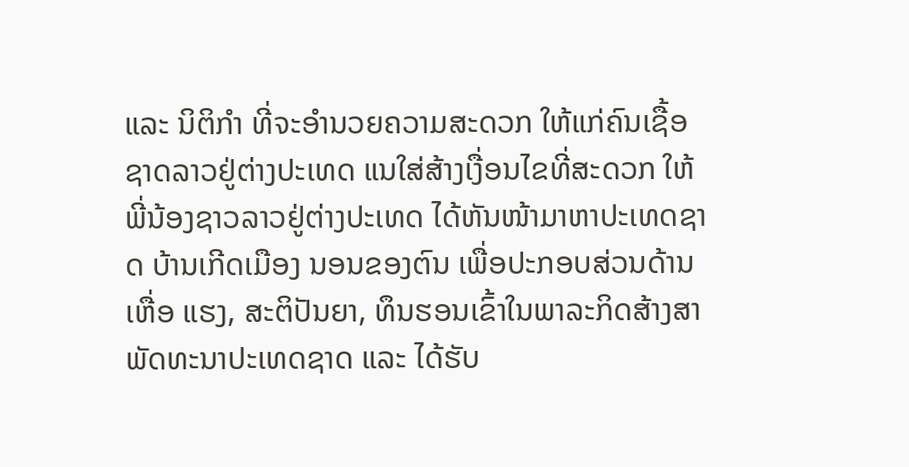ແລະ ນິຕິກຳ ທີ່ຈະອຳນວຍຄວາມສະດວກ ໃຫ້ແກ່ຄົນເຊື້ອຊາດລາວຢູ່ຕ່າງປະເທດ ແນໃສ່ສ້າງເງື່ອນໄຂທີ່ສະດວກ ໃຫ້ພີ່ນ້ອງຊາວລາວຢູ່ຕ່າງປະເທດ ໄດ້ຫັນໜ້າມາຫາປະເທດຊາດ ບ້ານເກີດເມືອງ ນອນຂອງຕົນ ເພື່ອປະກອບສ່ວນດ້ານເຫື່ອ ແຮງ, ສະຕິປັນຍາ, ທຶນຮອນເຂົ້າໃນພາລະກິດສ້າງສາພັດທະນາປະເທດຊາດ ແລະ ໄດ້ຮັບ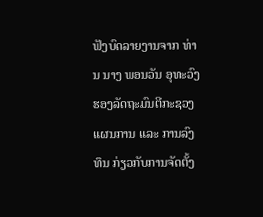ຟັງບົດລາຍງານຈາກ ທ່ານ ນາງ ພອນວັນ ອຸທະວົງ ຮອງລັດຖະມົນຕີກະຊວງແຜນການ ແລະ ການລົງທຶນ ກ່ຽວກັບການຈັດຕັ້ງ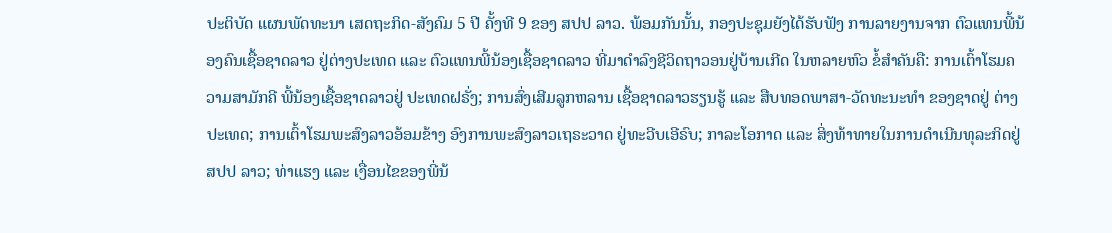ປະຕິບັດ ແຜນພັດທະນາ ເສດຖະກິດ-ສັງຄົມ 5 ປີ ຄັ້ງທີ 9 ຂອງ ສປປ ລາວ. ພ້ອມກັນນັ້ນ, ກອງປະຊຸມຍັງໄດ້ຮັບຟັງ ການລາຍງານຈາກ ຕົວແທນພີ້ນ້ອງຄົນເຊື້ອຊາດລາວ ຢູ່ຕ່າງປະເທດ ແລະ ຕົວແທນພີ້ນ້ອງເຊື້ອຊາດລາວ ທີ່ມາດຳລົງຊີວິດຖາວອນຢູ່ບ້ານເກີດ ໃນຫລາຍຫົວ ຂໍ້ສຳຄັນຄື: ການເຕົ້າໂຮມຄວາມສາມັກຄີ ພີ້ນ້ອງເຊື້ອຊາດລາວຢູ່ ປະເທດຝຣັ່ງ; ການສົ່ງເສີມລູກຫລານ ເຊື້ອຊາດລາວຮຽນຮູ້ ແລະ ສືບທອດພາສາ-ວັດທະນະທຳ ຂອງຊາດຢູ່ ຕ່າງປະເທດ; ການເຕົ້າໂຮມພະສົງລາວອ້ອມຂ້າງ ອົງການພະສົງລາວເຖຣະວາດ ຢູ່ທະວີບເອີຣົບ; ກາລະໂອກາດ ແລະ ສິ່ງທ້າທາຍໃນການດຳເນີນທຸລະກິດຢູ່ ສປປ ລາວ; ທ່າແຮງ ແລະ ເງື່ອນໄຂຂອງພີ່ນ້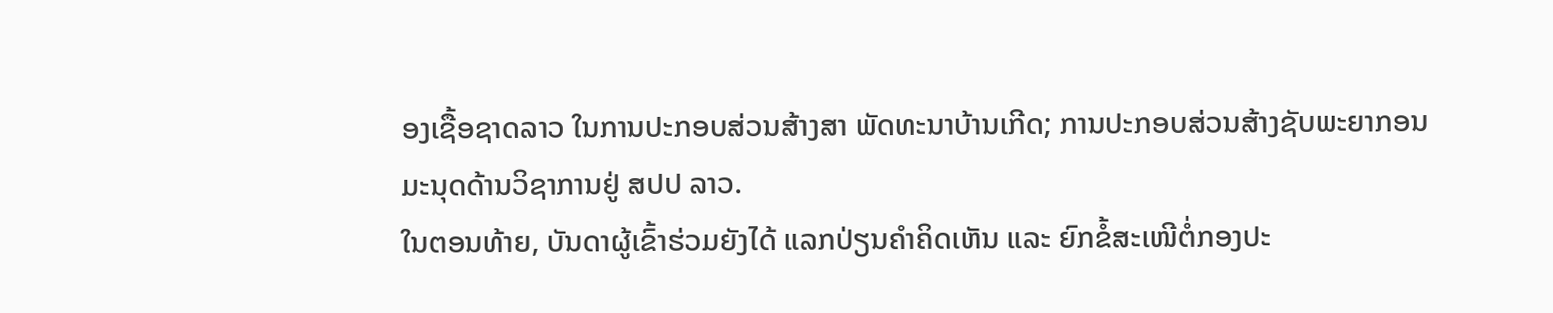ອງເຊື້ອຊາດລາວ ໃນການປະກອບສ່ວນສ້າງສາ ພັດທະນາບ້ານເກີດ; ການປະກອບສ່ວນສ້າງຊັບພະຍາກອນ ມະນຸດດ້ານວິຊາການຢູ່ ສປປ ລາວ.
ໃນຕອນທ້າຍ, ບັນດາຜູ້ເຂົ້າຮ່ວມຍັງໄດ້ ແລກປ່ຽນຄຳຄິດເຫັນ ແລະ ຍົກຂໍ້ສະເໜີຕໍ່ກອງປະ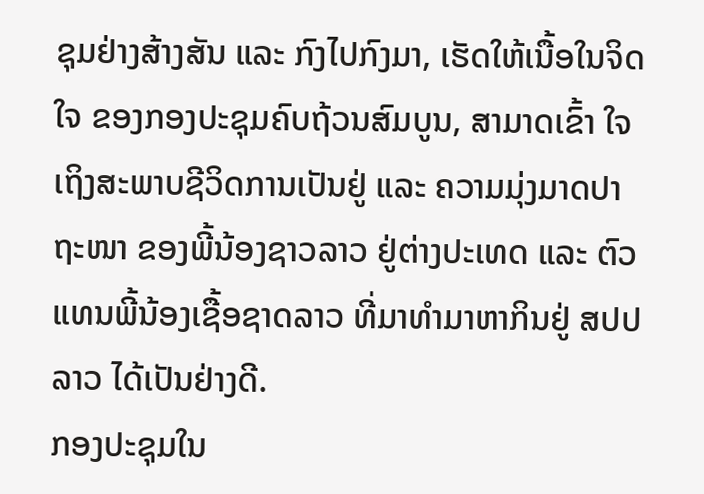ຊຸມຢ່າງສ້າງສັນ ແລະ ກົງໄປກົງມາ, ເຮັດໃຫ້ເນື້ອໃນຈິດໃຈ ຂອງກອງປະຊຸມຄົບຖ້ວນສົມບູນ, ສາມາດເຂົ້າ ໃຈເຖິງສະພາບຊີວິດການເປັນຢູ່ ແລະ ຄວາມມຸ່ງມາດປາຖະໜາ ຂອງພີ້ນ້ອງຊາວລາວ ຢູ່ຕ່າງປະເທດ ແລະ ຕົວແທນພີ້ນ້ອງເຊື້ອຊາດລາວ ທີ່ມາທໍາມາຫາກິນຢູ່ ສປປ ລາວ ໄດ້ເປັນຢ່າງດີ.
ກອງປະຊຸມໃນ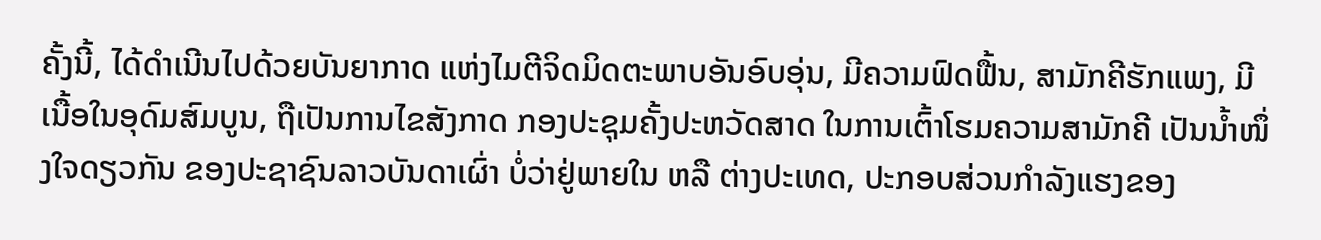ຄັ້ງນີ້, ໄດ້ດຳເນີນໄປດ້ວຍບັນຍາກາດ ແຫ່ງໄມຕີຈິດມິດຕະພາບອັນອົບອຸ່ນ, ມີຄວາມຟົດຟື້ນ, ສາມັກຄີຮັກແພງ, ມີເນື້ອໃນອຸດົມສົມບູນ, ຖືເປັນການໄຂສັງກາດ ກອງປະຊຸມຄັ້ງປະຫວັດສາດ ໃນການເຕົ້າໂຮມຄວາມສາມັກຄີ ເປັນນ້ຳໜຶ່ງໃຈດຽວກັນ ຂອງປະຊາຊົນລາວບັນດາເຜົ່າ ບໍ່ວ່າຢູ່ພາຍໃນ ຫລື ຕ່າງປະເທດ, ປະກອບສ່ວນກຳລັງແຮງຂອງ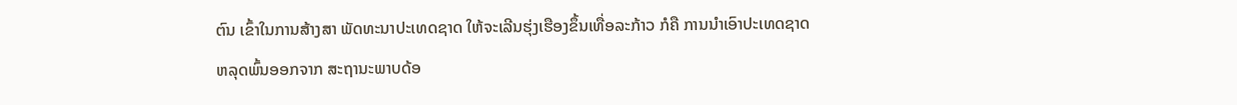ຕົນ ເຂົ້າໃນການສ້າງສາ ພັດທະນາປະເທດຊາດ ໃຫ້ຈະເລີນຮຸ່ງເຮືອງຂຶ້ນເທື່ອລະກ້າວ ກໍຄື ການນຳເອົາປະເທດຊາດ ຫລຸດພົ້ນອອກຈາກ ສະຖານະພາບດ້ອ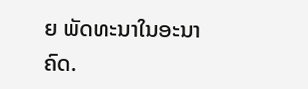ຍ ພັດທະນາໃນອະນາຄົດ.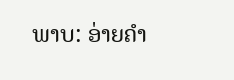ພາບ: ອ່າຍຄຳ